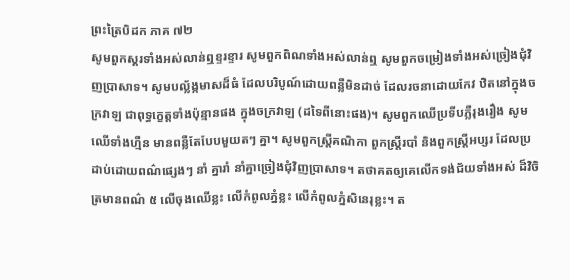ព្រះត្រៃបិដក ភាគ ៧២
សូមពួកស្គរទាំងអស់លាន់ឮខ្ទរខ្ទារ សូមពួកពិណទាំងអស់លាន់ឮ សូមពួកចម្រៀងទាំងអស់ច្រៀងជុំវិញប្រាសាទ។ សូមបល្ល័ង្កមាសដ៏ធំ ដែលបរិបូណ៍ដោយពន្លឺមិនដាច់ ដែលរចនាដោយកែវ ឋិតនៅក្នុងចក្រវាឡ ជាពុទ្ធក្ខេត្តទាំងប៉ុន្មានផង ក្នុងចក្រវាឡ (ដទៃពីនោះផង)។ សូមពួកឈើប្រទីបភ្លឺរុងរឿង សូមឈើទាំងហ្មឺន មានពន្លឺតែបែបមួយតៗ គ្នា។ សូមពួកស្រ្តីគណិកា ពួកស្រ្តីរបាំ និងពួកស្ត្រីអប្សរ ដែលប្រដាប់ដោយពណ៌ផ្សេងៗ នាំ គ្នារាំ នាំគ្នាច្រៀងជុំវិញប្រាសាទ។ តថាគតឲ្យគេលើកទង់ជ័យទាំងអស់ ដ៏វិចិត្រមានពណ៌ ៥ លើចុងឈើខ្លះ លើកំពូលភ្នំខ្លះ លើកំពូលភ្នំសិនេរុខ្លះ។ ត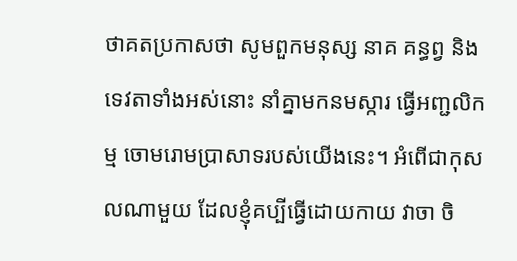ថាគតប្រកាសថា សូមពួកមនុស្ស នាគ គន្ធព្វ និងទេវតាទាំងអស់នោះ នាំគ្នាមកនមស្ការ ធ្វើអញ្ជលិកម្ម ចោមរោមប្រាសាទរបស់យើងនេះ។ អំពើជាកុសលណាមួយ ដែលខ្ញុំគប្បីធ្វើដោយកាយ វាចា ចិ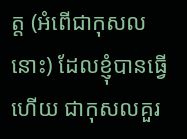ត្ត (អំពើជាកុសលនោះ) ដែលខ្ញុំបានធ្វើហើយ ជាកុសលគួរ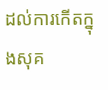ដល់ការកើតក្នុងសុគ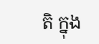តិ ក្នុង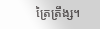ត្រៃត្រឹង្ស។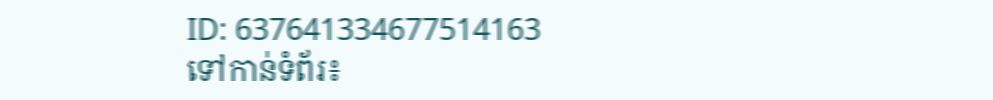ID: 637641334677514163
ទៅកាន់ទំព័រ៖